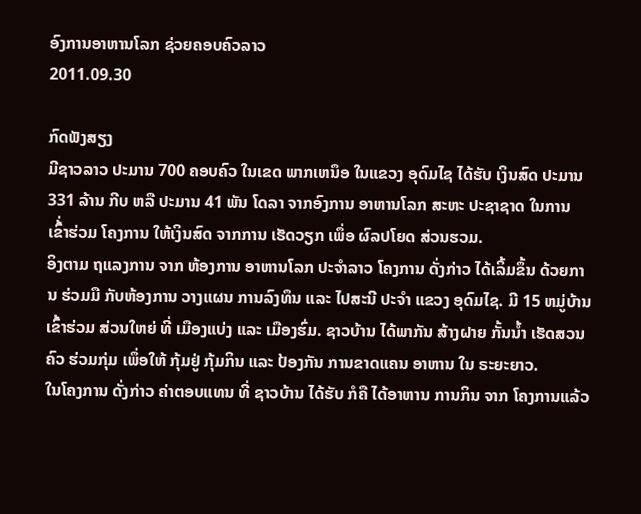ອົງການອາຫານໂລກ ຊ່ວຍຄອບຄົວລາວ
2011.09.30

ກົດຟັງສຽງ
ມີຊາວລາວ ປະມານ 700 ຄອບຄົວ ໃນເຂດ ພາກເຫນຶອ ໃນແຂວງ ອຸດົມໄຊ ໄດ້ຮັບ ເງິນສົດ ປະມານ 331 ລ້ານ ກີບ ຫລື ປະມານ 41 ພັນ ໂດລາ ຈາກອົງການ ອາຫານໂລກ ສະຫະ ປະຊາຊາດ ໃນການ ເຂົ້່າຮ່ວມ ໂຄງການ ໃຫ້ເງິນສົດ ຈາກການ ເຮັດວຽກ ເພຶ່ອ ຜົລປໂຍດ ສ່ວນຮວມ.
ອິງຕາມ ຖແລງການ ຈາກ ຫ້ອງການ ອາຫານໂລກ ປະຈຳລາວ ໂຄງການ ດັ່ງກ່າວ ໄດ້ເລິ້ມຂຶ້ນ ດ້ວຍການ ຮ່ວມມື ກັບຫ້ອງການ ວາງແຜນ ການລົງທຶນ ແລະ ໄປສະນີ ປະຈຳ ແຂວງ ອຸດົມໄຊ. ມີ 15 ຫມູ່ບ້ານ ເຂົ້າຮ່ວມ ສ່ວນໃຫຍ່ ທີ່ ເມືອງແບ່ງ ແລະ ເມືອງຮົ່ມ. ຊາວບ້ານ ໄດ້ພາກັນ ສ້າງຝາຍ ກັ້ນນ້ຳ ເຮັດສວນຄົວ ຮ່ວມກຸ່ມ ເພຶ່ອໃຫ້ ກຸ້ມຢູ່ ກຸ້ມກິນ ແລະ ປ້ອງກັນ ການຂາດແຄນ ອາຫານ ໃນ ຣະຍະຍາວ.
ໃນໂຄງການ ດັ່ງກ່າວ ຄ່າຕອບແທນ ທີ່ ຊາວບ້ານ ໄດ້ຮັບ ກໍຄື ໄດ້ອາຫານ ການກິນ ຈາກ ໂຄງການແລ້ວ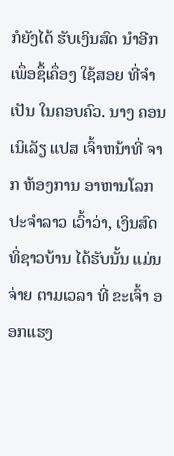ກໍຍັງໄດ້ ຮັບເງິນສົດ ນຳອີກ ເພຶ່ອຊຶ້ເຄຶ່ອງ ໃຊ້ສອຍ ທີ່ຈຳເປັນ ໃນຄອບຄົວ. ນາງ ຄອນເນິເລັຽ ແປສ ເຈົ້າຫນ້າທີ່ ຈາກ ຫ້ອງການ ອາຫານໂລກ ປະຈຳລາວ ເວົ້າວ່າ, ເງິນສົດ ທິ່ຊາວບ້ານ ໄດ້ຮັບນັ້ນ ແມ່ນຈ່າຍ ຕາມເວລາ ທີ່ ຂະເຈົ້າ ອອກແຮງ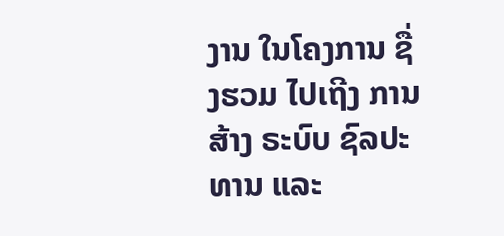ງານ ໃນໂຄງການ ຊື່ງຮວມ ໄປເຖີງ ການສ້າງ ຣະບົບ ຊົລປະທານ ແລະ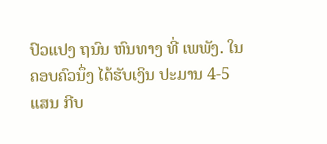ປົວແປງ ຖນົນ ຫົນທາງ ທີ່ ເພພັງ. ໃນ ຄອບຄົວນຶ່ງ ໄດ້ຮັບເງິນ ປະມານ 4-5 ແສນ ກີບ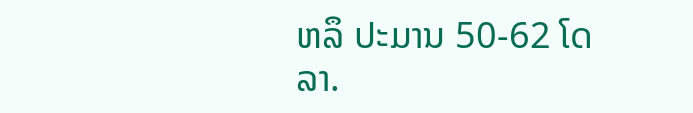ຫລຶ ປະມານ 50-62 ໂດລາ.